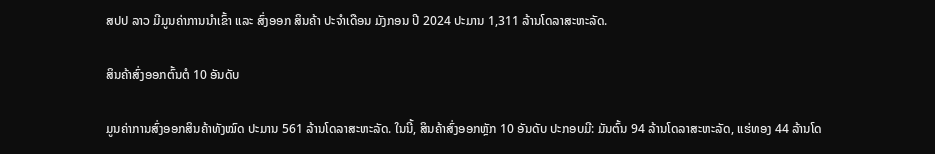ສປປ ລາວ ມີມູນຄ່າການນໍາເຂົ້າ ແລະ ສົ່ງອອກ ສິນຄ້າ ປະຈໍາເດືອນ ມັງກອນ ປີ 2024 ປະມານ 1,311 ລ້ານໂດລາສະຫະລັດ.

ສິນຄ້າສົ່ງອອກຕົ້ນຕໍ 10 ອັນດັບ

ມູນຄ່າການສົ່ງອອກສິນຄ້າທັງໝົດ ປະມານ 561 ລ້ານໂດລາສະຫະລັດ. ໃນນີ້, ສິນຄ້າສົ່ງອອກຫຼັກ 10 ອັນດັບ ປະກອບມີ: ມັນຕົ້ນ 94 ລ້ານໂດລາສະຫະລັດ, ແຮ່ທອງ 44 ລ້ານໂດ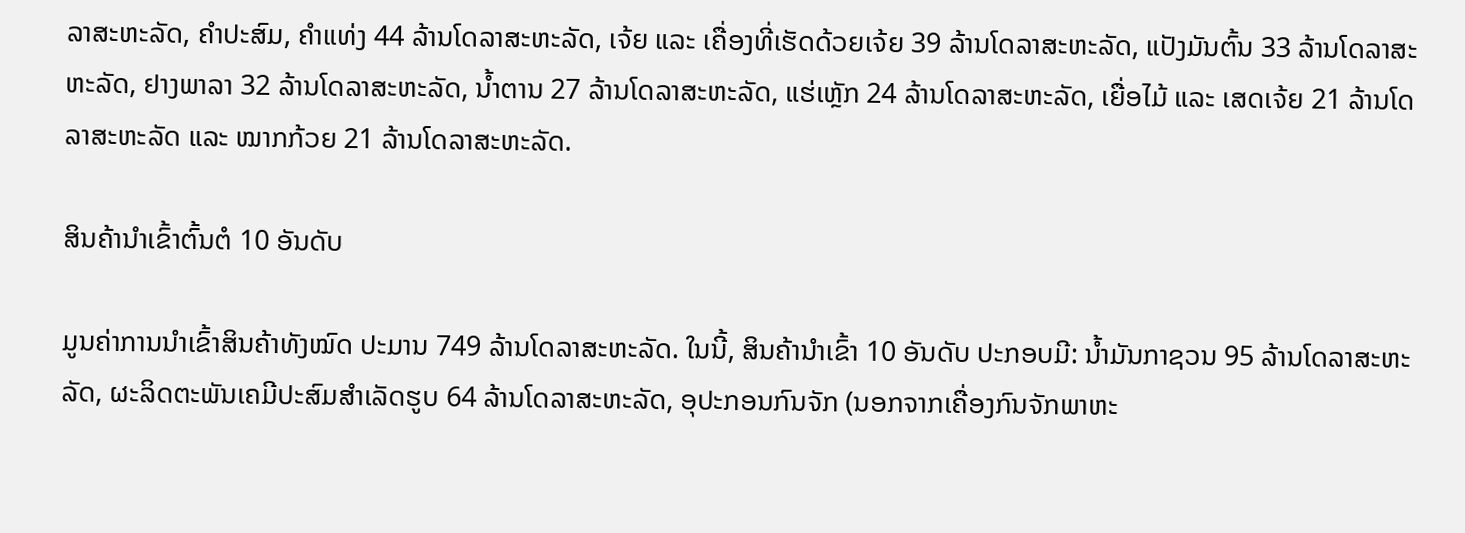ລາສະຫະລັດ, ຄໍາປະສົມ, ຄຳແທ່ງ 44 ລ້ານໂດລາສະຫະລັດ, ເຈ້ຍ ແລະ ເຄື່ອງທີ່ເຮັດດ້ວຍເຈ້ຍ 39 ລ້ານໂດລາສະຫະລັດ, ແປັງມັນຕົ້ນ 33 ລ້ານໂດລາສະຫະລັດ, ຢາງພາລາ 32 ລ້ານໂດລາສະຫະລັດ, ນໍ້າຕານ 27 ລ້ານໂດລາສະຫະລັດ, ແຮ່ເຫຼັກ 24 ລ້ານໂດລາສະຫະລັດ, ເຍື່ອໄມ້ ແລະ ເສດເຈ້ຍ 21 ລ້ານໂດລາສະຫະລັດ ແລະ ໝາກກ້ວຍ 21 ລ້ານໂດລາສະຫະລັດ.

ສິນຄ້ານໍາເຂົ້າຕົ້ນຕໍ 10 ອັນດັບ

ມູນຄ່າການນຳເຂົ້າສິນຄ້າທັງໝົດ ປະມານ 749 ລ້ານໂດລາສະຫະລັດ. ໃນນີ້, ສິນຄ້ານໍາເຂົ້າ 10 ອັນດັບ ປະກອບມີ: ນ້ຳມັນກາຊວນ 95 ລ້ານໂດລາສະຫະລັດ, ຜະລິດຕະພັນເຄມີປະສົມສໍາເລັດຮູບ 64 ລ້ານໂດລາສະຫະລັດ, ອຸປະກອນກົນຈັກ (ນອກຈາກເຄື່ອງກົນຈັກພາຫະ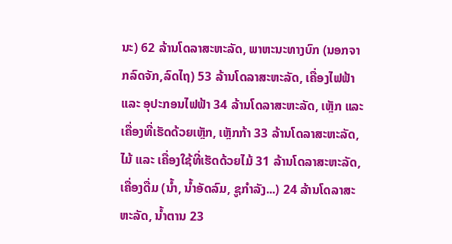ນະ) 62 ລ້ານໂດລາສະຫະລັດ, ພາຫະນະທາງບົກ (ນອກຈາກລົດຈັກ,ລົດໄຖ) 53 ລ້ານໂດລາສະຫະລັດ, ເຄື່ອງໄຟຟ້າ ແລະ ອຸປະກອນໄຟຟ້າ 34 ລ້ານໂດລາສະຫະລັດ, ເຫຼັກ ແລະ ເຄື່ອງທີ່ເຮັດດ້ວຍເຫຼັກ, ເຫຼັກກ້າ 33 ລ້ານໂດລາສະຫະລັດ, ໄມ້ ແລະ ເຄື່ອງໃຊ້ທີ່ເຮັດດ້ວຍໄມ້ 31 ລ້ານໂດລາສະຫະລັດ, ເຄື່ອງດື່ມ (ນໍ້າ, ນໍ້າອັດລົມ, ຊູກໍາລັງ...) 24 ລ້ານໂດລາສະຫະລັດ, ນໍ້າຕານ 23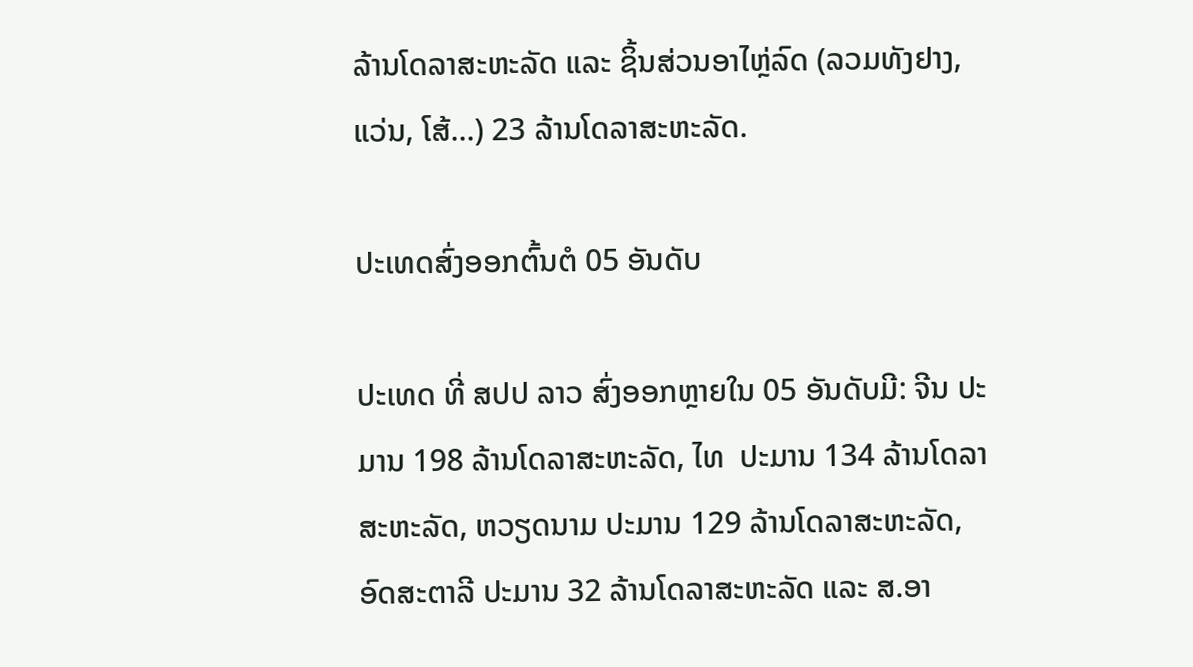ລ້ານໂດລາສະຫະລັດ ແລະ ຊິ້ນສ່ວນອາໄຫຼ່ລົດ (ລວມທັງຢາງ, ແວ່ນ, ໂສ້...) 23 ລ້ານໂດລາສະຫະລັດ.

ປະເທດສົ່ງອອກຕົ້ນຕໍ 05 ອັນດັບ

ປະເທດ ທີ່ ສປປ ລາວ ສົ່ງອອກຫຼາຍໃນ 05 ອັນດັບມີ: ຈີນ ປະມານ 198 ລ້ານໂດລາສະຫະລັດ, ໄທ  ປະມານ 134 ລ້ານໂດລາສະຫະລັດ, ຫວຽດນາມ ປະມານ 129 ລ້ານໂດລາສະຫະລັດ, ອົດສະຕາລີ ປະມານ 32 ລ້ານໂດລາສະຫະລັດ ແລະ ສ.ອາ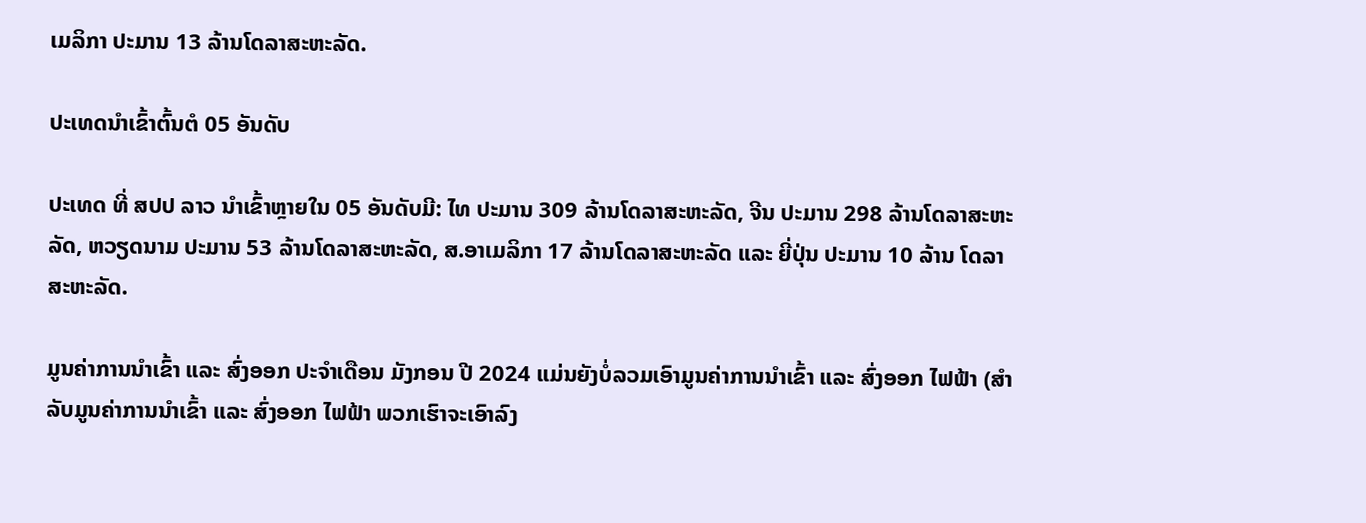ເມລິກາ ປະມານ 13 ລ້ານໂດລາສະຫະລັດ.

ປະເທດນໍາເຂົ້າຕົ້ນຕໍ 05 ອັນດັບ

ປະເທດ ທີ່ ສປປ ລາວ ນໍາເຂົ້າຫຼາຍໃນ 05 ອັນດັບມີ: ໄທ ປະມານ 309 ລ້ານໂດລາສະຫະລັດ, ຈີນ ປະມານ 298 ລ້ານໂດລາສະຫະລັດ, ຫວຽດນາມ ປະມານ 53 ລ້ານໂດລາສະຫະລັດ, ສ.ອາເມລິກາ 17 ລ້ານໂດລາສະຫະລັດ ແລະ ຍີ່ປຸ່ນ ປະມານ 10 ລ້ານ ໂດລາສະຫະລັດ.

ມູນຄ່າການນໍາເຂົ້າ ແລະ ສົ່ງອອກ ປະຈໍາເດືອນ ມັງກອນ ປີ 2024 ແມ່ນຍັງບໍ່ລວມເອົາມູນຄ່າການນໍາເຂົ້າ ແລະ ສົ່ງອອກ ໄຟຟ້າ (ສໍາລັບມູນຄ່າການນຳເຂົ້າ ແລະ ສົ່ງອອກ ໄຟຟ້າ ພວກເຮົາຈະເອົາລົງ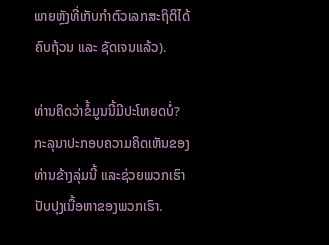ພາຍຫຼັງທີ່ເກັບກໍາຕົວເລກສະຖິຕິໄດ້ຄົບຖ້ວນ ແລະ ຊັດເຈນແລ້ວ).

ທ່ານຄິດວ່າຂໍ້ມູນນີ້ມີປະໂຫຍດບໍ່?
ກະລຸນາປະກອບຄວາມຄິດເຫັນຂອງທ່ານຂ້າງລຸ່ມນີ້ ແລະຊ່ວຍພວກເຮົາປັບປຸງເນື້ອຫາຂອງພວກເຮົາ.